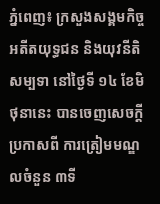ភ្នំពេញ៖ ក្រសួងសង្គមកិច្ច អតីតយុទ្ធជន និងយុវនីតិសម្បទា នៅថ្ងៃទី ១៤ ខែមិថុនានេះ បានចេញសេចក្ដីប្រកាសពី ការត្រៀមមណ្ឌលចំនួន ៣ទី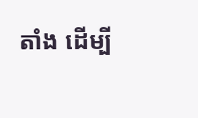តាំង ដើម្បី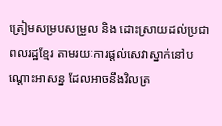ត្រៀមសម្របសម្រួល និង ដោះស្រាយដល់ប្រជាពលរដ្ឋខ្មែរ តាមរយៈការផ្តល់សេវាស្នាក់នៅបណ្តោះអាសន្ន ដែលអាចនឹងវិលត្រ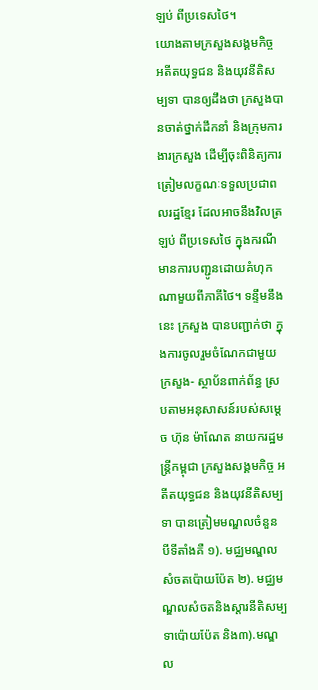ឡប់ ពីប្រទេសថៃ។
យោងតាមក្រសួងសង្គមកិច្ច អតីតយុទ្ធជន និងយុវនីតិសម្បទា បានឲ្យដឹងថា ក្រសួងបានចាត់ថ្នាក់ដឹកនាំ និងក្រុមការងារក្រសួង ដើម្បីចុះពិនិត្យការត្រៀមលក្ខណៈទទួលប្រជាពលរដ្ឋខ្មែរ ដែលអាចនឹងវិលត្រឡប់ ពីប្រទេសថៃ ក្នុងករណីមានការបញ្ជូនដោយគំហុកណាមួយពីភាគីថៃ។ ទន្ទឹមនឹងនេះ ក្រសួង បានបញ្ជាក់ថា ក្នុងការចូលរួមចំណែកជាមួយក្រសួង- ស្ថាប័នពាក់ព័ន្ធ ស្របតាមអនុសាសន៍របស់សម្តេច ហ៊ុន ម៉ាណែត នាយករដ្ឋមន្ត្រីកម្ពុជា ក្រសួងសង្គមកិច្ច អតីតយុទ្ធជន និងយុវនីតិសម្បទា បានត្រៀមមណ្ឌលចំនួន បីទីតាំងគឺ ១). មជ្ឈមណ្ឌលសំចតប៉ោយប៉ែត ២). មជ្ឈមណ្ឌលសំចតនិងស្តារនីតិសម្បទាប៉ោយប៉ែត និង៣).មណ្ឌល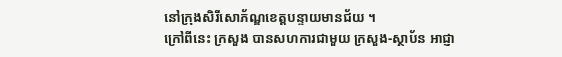នៅក្រុងសិរីសោភ័ណ្ឌខេត្តបន្ទាយមានជ័យ ។
ក្រៅពីនេះ ក្រសួង បានសហការជាមួយ ក្រសួង-ស្ថាប័ន អាជ្ញា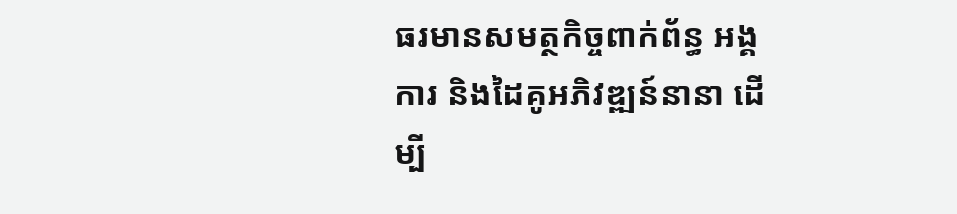ធរមានសមត្ថកិច្ចពាក់ព័ន្ធ អង្គការ និងដៃគូអភិវឌ្ឍន៍នានា ដើម្បី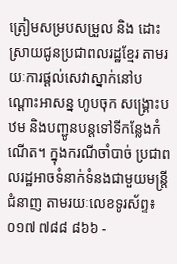ត្រៀមសម្របសម្រួល និង ដោះស្រាយជូនប្រជាពលរដ្ឋខ្មែរ តាមរយៈការផ្តល់សេវាស្នាក់នៅបណ្តោះអាសន្ន ហូបចុក សង្គ្រោះបឋម និងបញ្ជូនបន្តទៅទីកន្លែងកំណើត។ ក្នុងករណីចាំបាច់ ប្រជាពលរដ្ឋអាចទំនាក់ទំនងជាមួយមន្ត្រីជំនាញ តាមរយៈលេខទូរស័ព្ទ៖ ០១៧ ៧៨៨ ៨៦៦ -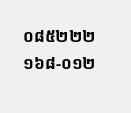០៨៥២២២ ១៦៨-០១២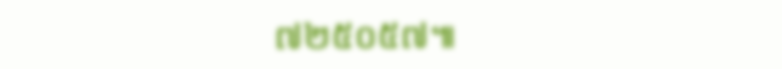៧២៥០៥៧៕